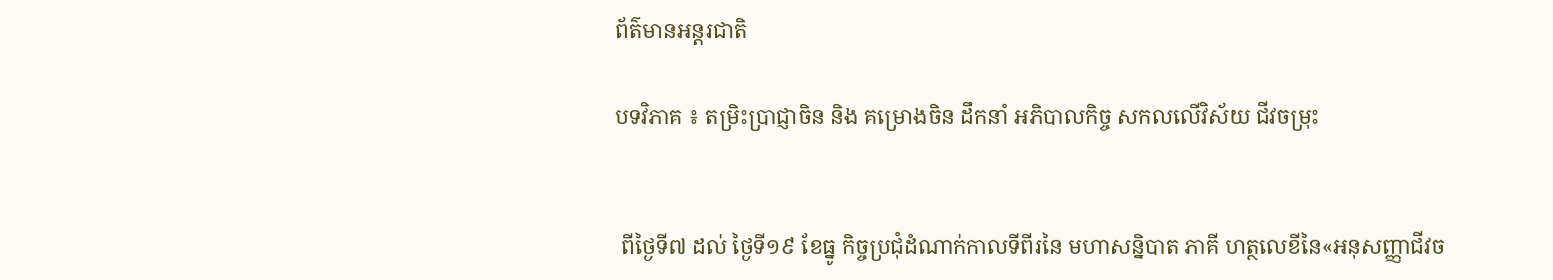ព័ត៌មានអន្តរជាតិ

បទវិភាគ ៖ តម្រិះប្រាជ្ញាចិន និង គម្រោងចិន ដឹកនាំ អភិបាលកិច្ច សកលលើវិស័យ ជីវចម្រុះ


 ពីថ្ងៃទី៧ ដល់ ថ្ងៃទី១៩ ខែធ្នូ កិច្ចប្រជុំដំណាក់កាលទីពីរនៃ មហាសន្និបាត ភាគី ហត្ថលេខីនៃ«អនុសញ្ញាជីវច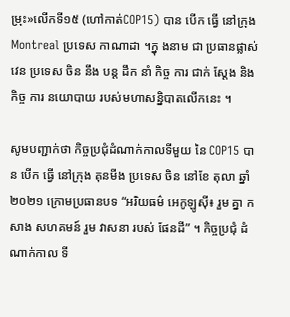ម្រុះ»លើកទី១៥ (ហៅកាត់COP15) បាន បើក ធ្វើ នៅក្រុង Montreal ប្រទេស កាណាដា ។ក្នុ ងនាម ជា ប្រធានផ្លាស់វេន ប្រទេស ចិន នឹង បន្ត ដឹក នាំ កិច្ច ការ ជាក់ ស្តែង និង កិច្ច ការ នយោបាយ របស់មហាសន្និបាតលើកនេះ ។

សូមបញ្ជាក់ថា កិច្ចប្រជុំដំណាក់កាលទីមួយ នៃ COP15 បាន បើក ធ្វើ នៅក្រុង គុនមីង ប្រទេស ចិន នៅខែ តុលា ឆ្នាំ ២០២១ ក្រោមប្រធានបទ “អរិយធម៌ អេកូឡូស៊ី៖ រួម គ្នា កសាង សហគមន៍ រួម វាសនា របស់ ផែនដី” ។ កិច្ចប្រជុំ ដំណាក់កាល ទី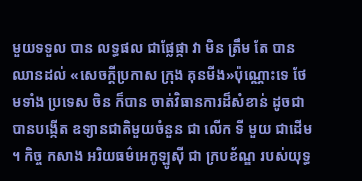មួយទទួល បាន លទ្ធផល ជាផ្លែផ្កា វា មិន ត្រឹម តែ បាន ឈានដល់ «សេចក្តីប្រកាស ក្រុង គុនមីង»ប៉ុណ្ណោះទេ ថែមទាំង ប្រទេស ចិន ក៏បាន ចាត់វិធានការដ៏សំខាន់ ដូចជា បានបង្កើត ឧទ្យានជាតិមួយចំនួន ជា លើក ទី មួយ ជាដើម ។ កិច្ច កសាង អរិយធម៌អេកូឡូស៊ី ជា ក្របខ័ណ្ឌ របស់យុទ្ធ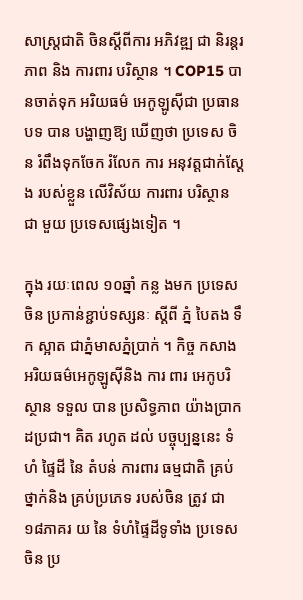សាស្ត្រជាតិ ចិនស្តីពីការ អភិវឌ្ឍ ជា និរន្តរភាព និង ការពារ បរិស្ថាន ។ COP15 បានចាត់ទុក អរិយធម៌ អេកូឡូស៊ីជា ប្រធានបទ បាន បង្ហាញឱ្យ ឃើញថា ប្រទេស ចិន រំពឹងទុកចែក រំលែក ការ អនុវត្តជាក់ស្តែង របស់ខ្លួន លើវិស័យ ការពារ បរិស្ថាន ជា មួយ ប្រទេសផ្សេងទៀត ។

ក្នុង រយៈពេល ១០ឆ្នាំ កន្ល ងមក ប្រទេស ចិន ប្រកាន់ខ្ជាប់ទស្សនៈ ស្តីពី ភ្នំ បៃតង ទឹក ស្អាត ជាភ្នំមាសភ្នំប្រាក់ ។ កិច្ច កសាង អរិយធម៌អេកូឡូស៊ីនិង ការ ពារ អេកូបរិស្ថាន ទទួល បាន ប្រសិទ្ធភាព យ៉ាងប្រាកដប្រជា។ គិត រហូត ដល់ បច្ចុប្បន្ននេះ ទំហំ ផ្ទៃដី នៃ តំបន់ ការពារ ធម្មជាតិ គ្រប់ ថ្នាក់និង គ្រប់ប្រភេទ របស់ចិន ត្រូវ ជា ១៨ភាគរ យ នៃ ទំហំផ្ទៃដីទូទាំង ប្រទេស ចិន ប្រ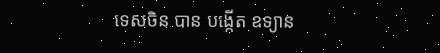ទេសចិន បាន បង្កើត ឧទ្យាន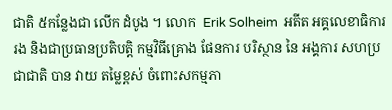ជាតិ ៥កន្លែងជា លើក ដំបូង ។ លោក  Erik Solheim  អតីត អគ្គលេខាធិការរង និងជាប្រធានប្រតិបតិ្ត កម្មវិធីគ្រោង ផែនការ បរិស្ថាន នៃ អង្គការ សហប្រជាជាតិ បាន វាយ តម្លៃខ្ពស់ ចំពោះសកម្មភា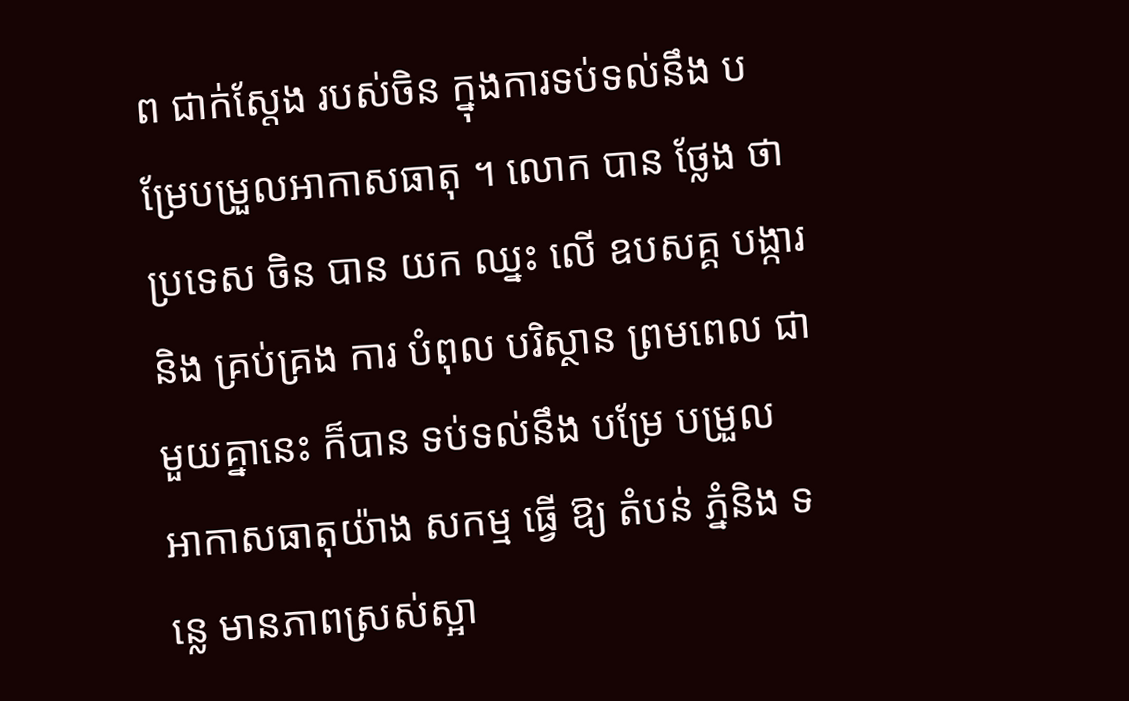ព ជាក់ស្តែង របស់ចិន ក្នុងការទប់ទល់នឹង បម្រែបម្រួលអាកាសធាតុ ។ លោក បាន ថ្លែង ថា ប្រទេស ចិន បាន យក ឈ្នះ លើ ឧបសគ្គ បង្ការ និង គ្រប់គ្រង ការ បំពុល បរិស្ថាន ព្រមពេល ជាមួយគ្នានេះ ក៏បាន ទប់ទល់នឹង បម្រែ បម្រួល អាកាសធាតុយ៉ាង សកម្ម ធ្វើ ឱ្យ តំបន់ ភ្នំនិង ទន្លេ មានភាពស្រស់ស្អា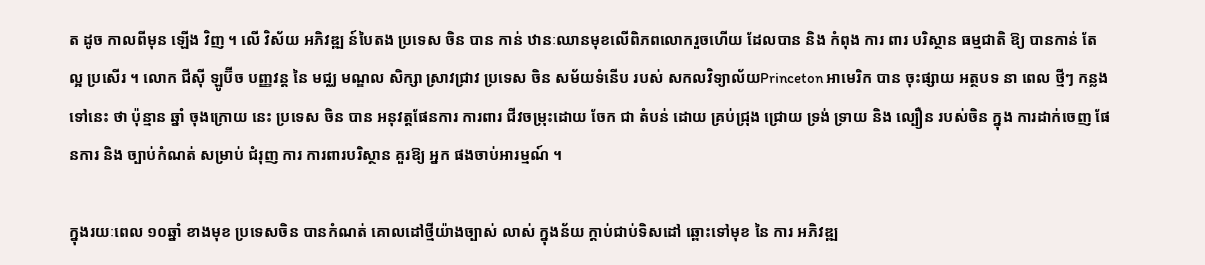ត ដូច កាលពីមុន ឡើង វិញ ។ លើ វិស័យ អភិវឌ្ឍ ន៍បៃតង ប្រទេស ចិន បាន កាន់ ឋានៈឈានមុខលើពិភពលោករួចហើយ ដែលបាន និង កំពុង ការ ពារ បរិស្ថាន ធម្មជាតិ ឱ្យ បានកាន់ តែ ល្អ ប្រសើរ ។ លោក ជីស៊ី ឡូប៊ីច បញ្ញវន្ត នៃ មជ្ឈ មណ្ឌល សិក្សា ស្រាវជ្រាវ ប្រទេស ចិន សម័យទំនើប របស់ សកលវិទ្យាល័យPrinceton អាមេរិក បាន ចុះផ្សាយ អត្ថបទ នា ពេល ថ្មីៗ កន្លង ទៅនេះ ថា ប៉ុន្មាន ឆ្នាំ ចុងក្រោយ នេះ ប្រទេស ចិន បាន អនុវត្តផែនការ ការពារ ជីវចម្រុះដោយ ចែក ជា តំបន់ ដោយ គ្រប់ជ្រុង ជ្រោយ ទ្រង់ ទ្រាយ និង ល្បឿន របស់ចិន ក្នុង ការដាក់ចេញ ផែនការ និង ច្បាប់កំណត់ សម្រាប់ ជំរុញ ការ ការពារបរិស្ថាន គួរឱ្យ អ្នក ផងចាប់អារម្មណ៍ ។

ក្នុងរយៈពេល ១០ឆ្នាំ ខាងមុខ ប្រទេសចិន បានកំណត់ គោលដៅថ្មីយ៉ាងច្បាស់ លាស់ ក្នុងន័យ ក្តាប់ជាប់ទិសដៅ ឆ្ពោះទៅមុខ នៃ ការ អភិវឌ្ឍ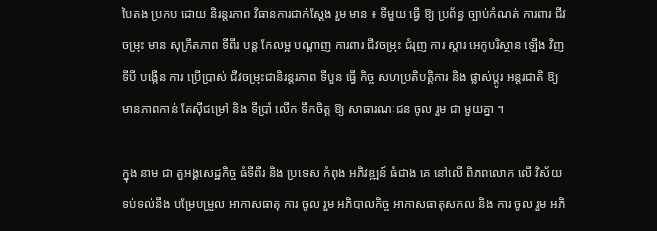បៃតង ប្រកប ដោយ និរន្តរភាព វិធានការជាក់ស្តែង រួម មាន ៖ ទីមួយ ធ្វើ ឱ្យ ប្រព័ន្ធ ច្បាប់កំណត់ ការពារ ជីវចម្រុះ មាន សុក្រឹតភាព ទីពីរ បន្ត កែលម្អ បណ្តាញ ការពារ ជីវចម្រុះ ជំរុញ ការ ស្តារ អេកូបរិស្ថាន ឡើង វិញ ទីបី បង្កើន ការ ប្រើប្រាស់ ជីវចម្រុះជានិរន្តរភាព ទីបួន ធ្វើ កិច្ច សហប្រតិបតិ្តការ និង ផ្លាស់ប្តូរ អន្តរជាតិ ឱ្យ មានភាពកាន់ តែស៊ីជម្រៅ និង ទីប្រាំ លើក ទឹកចិត្ត ឱ្យ សាធារណៈជន ចូល រួម ជា មួយគ្នា ។

ក្នុង នាម ជា តួអង្គសេដ្ឋកិច្ច ធំទីពីរ និង ប្រទេស កំពុង អភិវឌ្ឍន៍ ធំជាង គេ នៅលើ ពិភពលោក លើ វិស័យ ទប់ទល់នឹង បម្រែបម្រួល អាកាសធាតុ ការ ចូល រួម អភិបាលកិច្ច អាកាសធាតុសកល និង ការ ចូល រួម អភិ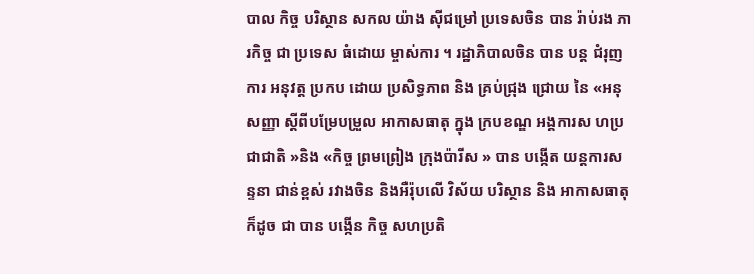បាល កិច្ច បរិស្ថាន សកល យ៉ាង ស៊ីជម្រៅ ប្រទេសចិន បាន រ៉ាប់រង ភារកិច្ច ជា ប្រទេស ធំដោយ ម្ចាស់ការ ។ រដ្ឋាភិបាលចិន បាន បន្ត ជំរុញ ការ អនុវត្ត ប្រកប ដោយ ប្រសិទ្ធភាព និង គ្រប់ជ្រុង ជ្រោយ នៃ «អនុសញ្ញា ស្តីពីបម្រែបម្រួល អាកាសធាតុ ក្នុង ក្របខណ្ឌ អង្គការស ហប្រជាជាតិ »និង «កិច្ច ព្រមព្រៀង ក្រុងប៉ារីស » បាន បង្កើត យន្តការសន្ទនា ជាន់ខ្ពស់ រវាងចិន និងអឺរ៉ុបលើ វិស័យ បរិស្ថាន និង អាកាសធាតុ ក៏ដូច ជា បាន បង្កើន កិច្ច សហប្រតិ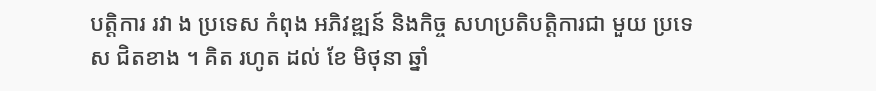បតិ្តការ រវា ង ប្រទេស កំពុង អភិវឌ្ឍន៍ និងកិច្ច សហប្រតិបត្តិការជា មួយ ប្រទេស ជិតខាង ។ គិត រហូត ដល់ ខែ មិថុនា ឆ្នាំ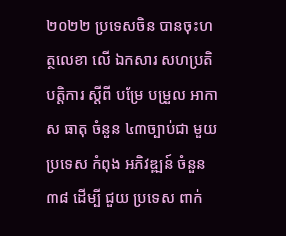២០២២ ប្រទេសចិន បានចុះហត្ថលេខា លើ ឯកសារ សហប្រតិបតិ្តការ ស្តីពី បម្រែ បម្រួល អាកាស ធាតុ ចំនួន ៤៣ច្បាប់ជា មួយប្រទេស កំពុង អភិវឌ្ឍន៍ ចំនួន ៣៨ ដើម្បី ជួយ ប្រទេស ពាក់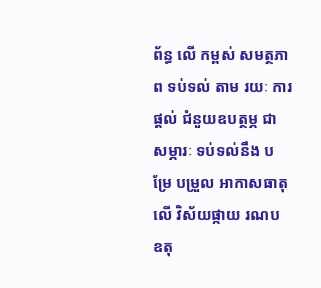ព័ន្ធ លើ កម្ពស់ សមត្ថភាព ទប់ទល់ តាម រយៈ ការផ្តល់ ជំនួយឧបត្ថម្ភ ជា សម្ភារៈ ទប់ទល់នឹង បម្រែ បម្រួល អាកាសធាតុ លើ វិស័យផ្កាយ រណប ឧតុ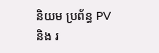និយម ប្រព័ន្ធ PV និង រ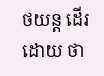ថយន្ត ដើរ ដោយ ថា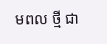មពល ថ្មី ជា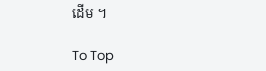ដើម ។

To Top